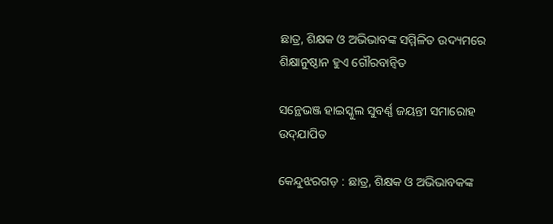ଛାତ୍ର, ଶିକ୍ଷକ ଓ ଅଭିଭାବଙ୍କ ସମ୍ମିଳିତ ଉଦ୍ୟମରେ ଶିକ୍ଷାନୁଷ୍ଠାନ ହୁଏ ଗୌରବାନ୍ୱିତ

ସନ୍ଥେଭଞ୍ଜ ହାଇସ୍କୁଲ ସୁବର୍ଣ୍ଣ ଜୟନ୍ତୀ ସମାରୋହ ଉଦ୍‍ଯାପିତ

କେନ୍ଦୁଝରଗଡ଼ : ଛାତ୍ର, ଶିକ୍ଷକ ଓ ଅଭିଭାବକଙ୍କ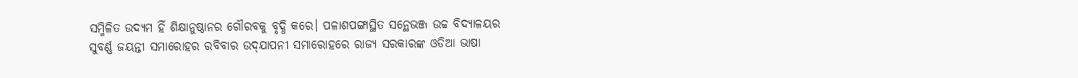ସମ୍ମିଳିତ ଉଦ୍ୟମ ହିଁ ଶିକ୍ଷାନୁଷ୍ଠାନର ଗୌରବକୁ ବୃଦ୍ଧି କରେ। ପଳାଶପଙ୍ଗାସ୍ଥିତ ସନ୍ଥେଭଞ୍ଜ ଉଚ୍ଚ ବିଦ୍ୟାଳୟର ସୁବର୍ଣ୍ଣ ଜୟନ୍ତୀ ସମାରୋହର ରବିବାର ଉଦ୍‍ଯାପନୀ ସମାରୋହରେ ରାଜ୍ୟ ସରକାରଙ୍କ ଓଡିଆ ଭାଷା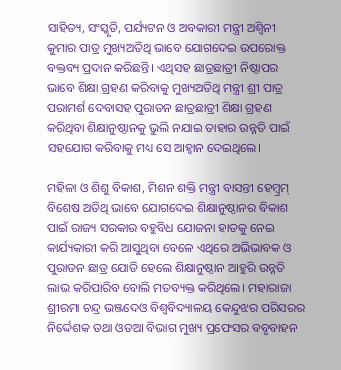ସାହିତ୍ୟ, ସଂସ୍କୃତି, ପର୍ଯ୍ୟଟନ ଓ ଅବକାରୀ ମନ୍ତ୍ରୀ ଅଶ୍ୱିନୀ କୁମାର ପାତ୍ର ମୁଖ୍ୟଅତିଥି ଭାବେ ଯୋଗଦେଇ ଉପରୋକ୍ତ ବକ୍ତବ୍ୟ ପ୍ରଦାନ କରିଛନ୍ତି। ଏଥିସହ ଛାତ୍ରଛାତ୍ରୀ ନିଷ୍ଠାପର ଭାବେ ଶିକ୍ଷା ଗ୍ରହଣ କରିବାକୁ ମୁଖ୍ୟଅତିଥି ମନ୍ତ୍ରୀ ଶ୍ରୀ ପାତ୍ର ପରାମର୍ଶ ଦେବାସହ ପୁରାତନ ଛାତ୍ରଛାତ୍ରୀ ଶିକ୍ଷା ଗ୍ରହଣ କରିଥିବା ଶିକ୍ଷାନୁଷ୍ଠାନକୁ ଭୁଲି ନଯାଇ ତାହାର ଉନ୍ନତି ପାଇଁ ସହଯୋଗ କରିବାକୁ ମଧ୍ୟ ସେ ଆହ୍ୱାନ ଦେଇଥିଲେ।

ମହିଳା ଓ ଶିଶୁ ବିକାଶ, ମିଶନ ଶକ୍ତି ମନ୍ତ୍ରୀ ବାସନ୍ତୀ ହେମ୍ବ୍ରମ୍‍ ବିଶେଷ ଅତିଥି ଭାବେ ଯୋଗଦେଇ ଶିକ୍ଷାନୁଷ୍ଠାନର ବିକାଶ ପାଇଁ ରାଜ୍ୟ ସରକାର ବହୁବିଧ ଯୋଜନା ହାତକୁ ନେଇ କାର୍ଯ୍ୟକାରୀ କରି ଆସୁଥିବା ବେଳେ ଏଥିରେ ଅଭିଭାବକ ଓ ପୁରାତନ ଛାତ୍ର ଯୋଡି ହେଲେ ଶିକ୍ଷାନୁଷ୍ଠାନ ଆହୁରି ଉନ୍ନତି ଲାଭ କରିପାରିବ ବୋଲି ମତବ୍ୟକ୍ତ କରିଥିଲେ। ମହାରାଜା ଶ୍ରୀରମା ଚନ୍ଦ୍ର ଭଞ୍ଜଦେଓ ବିଶ୍ୱବିଦ୍ୟାଳୟ କେନ୍ଦୁଝର ପରିସରର ନିର୍ଦ୍ଦେଶକ ତଥା ଓଡଆ ବିଭାଗ ମୁଖ୍ୟ ପ୍ରଫେସର ବବୃବାହନ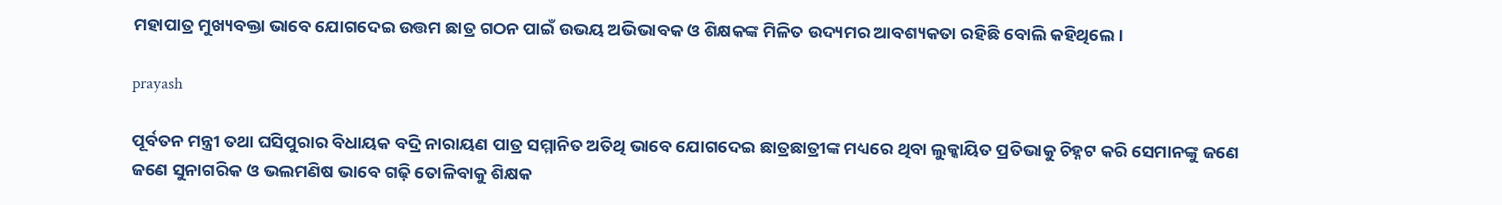ମହାପାତ୍ର ମୁଖ୍ୟବକ୍ତା ଭାବେ ଯୋଗଦେଇ ଉତ୍ତମ ଛାତ୍ର ଗଠନ ପାଇଁ ଉଭୟ ଅଭିଭାବକ ଓ ଶିକ୍ଷକଙ୍କ ମିଳିତ ଉଦ୍ୟମର ଆବଶ୍ୟକତା ରହିଛି ବୋଲି କହିଥିଲେ।

prayash

ପୂର୍ବତନ ମନ୍ତ୍ରୀ ତଥା ଘସିପୁରାର ବିଧାୟକ ବଦ୍ରି ନାରାୟଣ ପାତ୍ର ସମ୍ମାନିତ ଅତିଥି ଭାବେ ଯୋଗଦେଇ ଛାତ୍ରଛାତ୍ରୀଙ୍କ ମଧ୍ୟରେ ଥିବା ଲୁକ୍କାୟିତ ପ୍ରତିଭାକୁ ଚିହ୍ନଟ କରି ସେମାନଙ୍କୁ ଜଣେ ଜଣେ ସୁନାଗରିକ ଓ ଭଲମଣିଷ ଭାବେ ଗଢ଼ି ତୋଳିବାକୁ ଶିକ୍ଷକ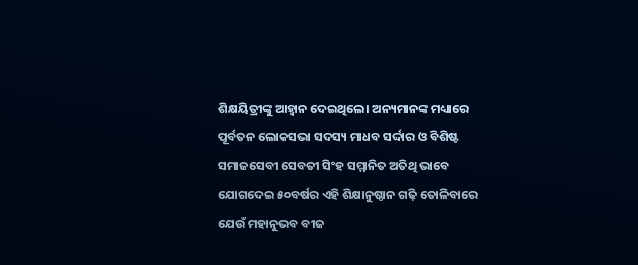ଶିକ୍ଷୟିତ୍ରୀଙ୍କୁ ଆହ୍ୱାନ ଦେଇଥିଲେ। ଅନ୍ୟମାନଙ୍କ ମଧ୍ୟାରେ ପୂର୍ବତନ ଲୋକସଭା ସଦସ୍ୟ ମାଧବ ସର୍ଦ୍ଦାର ଓ ବିଶିଷ୍ଟ ସମାଜସେବୀ ସେବତୀ ସିଂହ ସମ୍ମାନିତ ଅତିଥି ଭାବେ ଯୋଗଦେଇ ୫୦ବର୍ଷର ଏହି ଶିକ୍ଷାନୁଷ୍ଠାନ ଗଢ଼ି ତୋଳିବାରେ ଯେଉଁ ମହାନୁଭବ ବୀଜ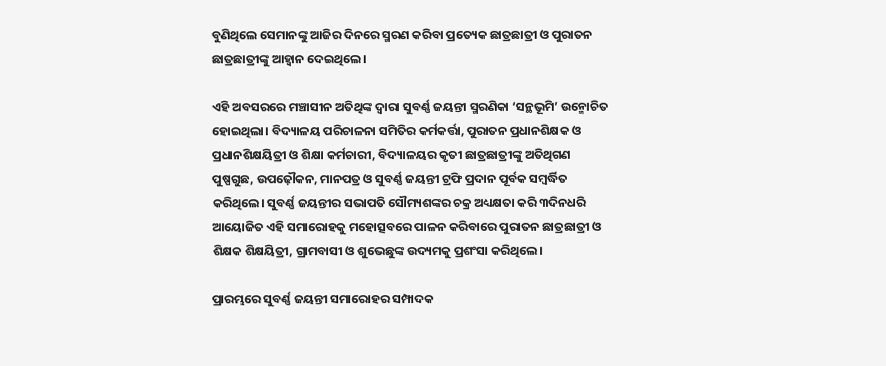ବୁଣିଥିଲେ ସେମାନଙ୍କୁ ଆଜିର ଦିନରେ ସ୍ମରଣ କରିବା ପ୍ରତ୍ୟେକ ଛାତ୍ରଛାତ୍ରୀ ଓ ପୁରାତନ ଛାତ୍ରଛାତ୍ରୀଙ୍କୁ ଆହ୍ୱାନ ଦେଇଥିଲେ।

ଏହି ଅବସରରେ ମଞ୍ଚାସୀନ ଅତିଥିଙ୍କ ଦ୍ୱାରା ସୁବର୍ଣ୍ଣ ଜୟନ୍ତୀ ସ୍ମରଣିକା ‘ସନ୍ଥଭୂମି’ ଉନ୍ମୋଚିତ ହୋଇଥିଲା। ବିଦ୍ୟାଳୟ ପରିଚାଳନା ସମିତିର କର୍ମକର୍ତ୍ତା, ପୁରାତନ ପ୍ରଧାନଶିକ୍ଷକ ଓ ପ୍ରଧାନଶିକ୍ଷୟିତ୍ରୀ ଓ ଶିକ୍ଷା କର୍ମଚାରୀ, ବିଦ୍ୟାଳୟର କୃତୀ ଛାତ୍ରଛାତ୍ରୀଙ୍କୁ ଅତିଥିଗଣ ପୁଷ୍ପଗୁଛ, ଉପଢ଼ୌକନ, ମାନପତ୍ର ଓ ସୁବର୍ଣ୍ଣ ଜୟନ୍ତୀ ଟ୍ରଫି ପ୍ରଦାନ ପୂର୍ବକ ସମ୍ବର୍ଦ୍ଧିତ କରିଥିଲେ। ସୁବର୍ଣ୍ଣ ଜୟନ୍ତୀର ସଭାପତି ସୌମ୍ୟଶଙ୍କର ଚକ୍ର ଅଧ୍ୟକ୍ଷତା କରି ୩ଦିନଧରି ଆୟୋଜିତ ଏହି ସମାରୋହକୁ ମହୋତ୍ସବରେ ପାଳନ କରିବାରେ ପୁରାତନ ଛାତ୍ରଛାତ୍ରୀ ଓ ଶିକ୍ଷକ ଶିକ୍ଷୟିତ୍ରୀ, ଗ୍ରାମବାସୀ ଓ ଶୁଭେଛୁଙ୍କ ଉଦ୍ୟମକୁ ପ୍ରଶଂସା କରିଥିଲେ।

ପ୍ରାରମ୍ଭରେ ସୁବର୍ଣ୍ଣ ଜୟନ୍ତୀ ସମାରୋହର ସମ୍ପାଦକ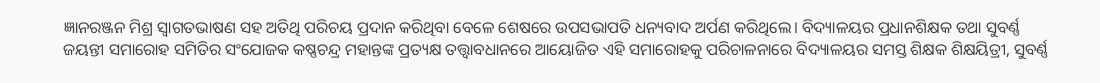ଜ୍ଞାନରଞ୍ଜନ ମିଶ୍ର ସ୍ୱାଗତଭାଷଣ ସହ ଅତିଥି ପରିଚୟ ପ୍ରଦାନ କରିଥିବା ବେଳେ ଶେଷରେ ଉପସଭାପତି ଧନ୍ୟବାଦ ଅର୍ପଣ କରିଥିଲେ। ବିଦ୍ୟାଳୟର ପ୍ରଧାନଶିକ୍ଷକ ତଥା ସୁବର୍ଣ୍ଣ ଜୟନ୍ତୀ ସମାରୋହ ସମିତିର ସଂଯୋଜକ କଷ୍ଣଚନ୍ଦ୍ର ମହାନ୍ତଙ୍କ ପ୍ରତ୍ୟକ୍ଷ ତତ୍ତ୍ୱାବଧାନରେ ଆୟୋଜିତ ଏହି ସମାରୋହକୁ ପରିଚାଳନାରେ ବିଦ୍ୟାଳୟର ସମସ୍ତ ଶିକ୍ଷକ ଶିକ୍ଷୟିତ୍ରୀ, ସୁବର୍ଣ୍ଣ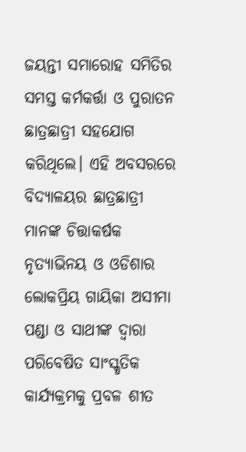ଜୟନ୍ତୀ ସମାରୋହ ସମିତିର ସମସ୍ତ କର୍ମକର୍ତ୍ତା ଓ ପୁରାତନ ଛାତ୍ରଛାତ୍ରୀ ସହଯୋଗ କରିଥିଲେ। ଏହି ଅବସରରେ ବିଦ୍ୟାଳୟର ଛାତ୍ରଛାତ୍ରୀ ମାନଙ୍କ ଚିତ୍ତାକର୍ଷକ ନୃତ୍ୟାଭିନୟ ଓ ଓଡିଶାର ଲୋକପ୍ରିୟ ଗାୟିକା ଅସୀମା ପଣ୍ଡା ଓ ସାଥୀଙ୍କ ଦ୍ୱାରା ପରିବେଷିତ ସାଂସ୍କୃତିକ କାର୍ଯ୍ୟକ୍ରମକୁ ପ୍ରବଳ ଶୀତ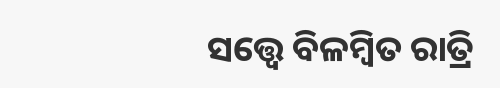ସତ୍ତ୍ବେ ବିଳମ୍ବିତ ରାତ୍ରି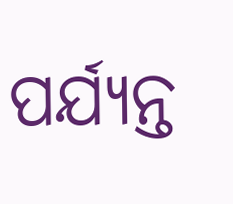ପର୍ଯ୍ୟନ୍ତ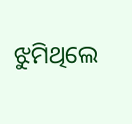ଝୁମିଥିଲେ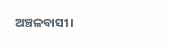ଅଞ୍ଚଳବାସୀ।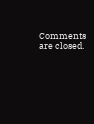Comments are closed.